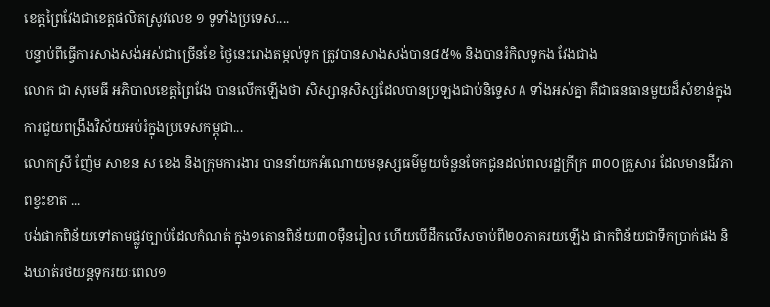ខេត្តព្រៃវែងជាខេត្តផលិតស្រូវលេខ ១ ទូទាំងប្រទេស....
បន្ទាប់ពីធ្វើការសាងសង់អស់ជាច្រើនខែ ថ្ងៃនេះរោងតម្កល់ទូក ត្រូវបានសាងសង់បាន៨៥% និងបានរំកិលទូកង វែងជាង
លោក ជា សុមេធី អភិបាលខេត្តព្រៃវែង បានលើកឡើងថា សិស្សានុសិស្សដែលបានប្រឡងជាប់និទ្ទេស A ទាំងអស់គ្នា គឺជាធនធានមួយដ៏សំខាន់ក្នុងការជួយពង្រឹងវិស័យអប់រំក្នុងប្រទេសកម្ពុជា...
លោកស្រី ញ៉ែម សាខន ស ខេង និងក្រុមការងារ បាននាំយកអំណោយមនុស្សធម៌មួយចំនួនចែកជូនដល់ពលរដ្ឋក្រីក្រ ៣០០គ្រួសារ ដែលមានជីវភាពខ្វះខាត ...
បង់ផាកពិន័យទៅតាមផ្លូវច្បាប់ដែលកំណត់ ក្នុង១តោនពិន័យ៣០ម៉ឺនរៀល ហើយបើដឹកលើសចាប់ពី២០ភាគរយឡើង ផាកពិន័យជាទឹកប្រាក់ផង និងឃាត់រថយន្តទុករយៈពេល១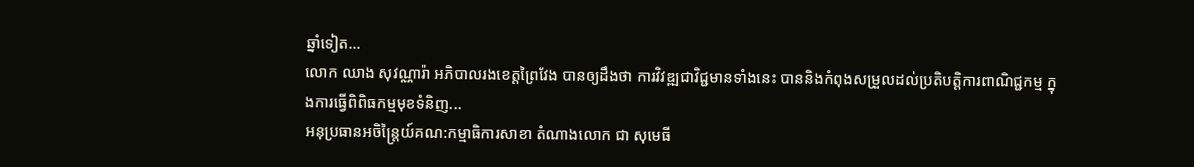ឆ្នាំទៀត...
លោក ឈាង សុវណ្ណារ៉ា អភិបាលរងខេត្តព្រៃវែង បានឲ្យដឹងថា ការវិវឌ្ឍជាវិជ្ជមានទាំងនេះ បាននិងកំពុងសម្រួលដល់ប្រតិបត្តិការពាណិជ្ជកម្ម ក្នុងការធ្វើពិពិធកម្មមុខទំនិញ...
អនុប្រធានអចិន្ត្រៃយ៍គណ:កម្មាធិការសាខា តំណាងលោក ជា សុមេធី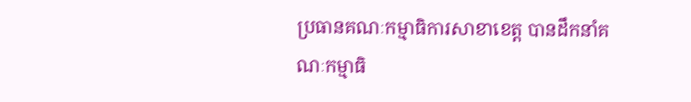ប្រធានគណៈកម្មាធិការសាខាខេត្ត បានដឹកនាំគណៈកម្មាធិ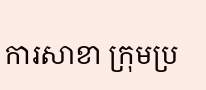ការសាខា ក្រុមប្រ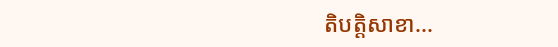តិបត្តិសាខា...